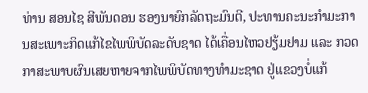ທ່ານ ສອນໄຊ ສີພັນດອນ ຮອງນາຍົກລັດຖະມົນຕີ, ປະທານຄະນະກໍາມະການສະເພາະກິດແກ້ໄຂໄພພິບັດລະດັບຊາດ ໄດ້ເຄື່ອນໄຫວຢຽ້ມຢາມ ແລະ ກວດກາສະພາບຜົນເສຍຫາຍຈາກໄພພິບັດທາງທໍາມະຊາດ ຢູ່ແຂວງບໍ່ແກ້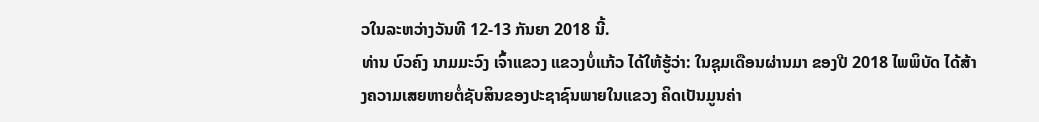ວໃນລະຫວ່າງວັນທີ 12-13 ກັນຍາ 2018 ນີ້.
ທ່ານ ບົວຄົງ ນາມມະວົງ ເຈົ້າແຂວງ ແຂວງບໍ່ແກ້ວ ໄດ້ໃຫ້ຮູ້ວ່າ: ໃນຊຸມເດືອນຜ່ານມາ ຂອງປີ 2018 ໄພພິບັດ ໄດ້ສ້າງຄວາມເສຍຫາຍຕໍ່ຊັບສິນຂອງປະຊາຊົນພາຍໃນແຂວງ ຄິດເປັນມູນຄ່າ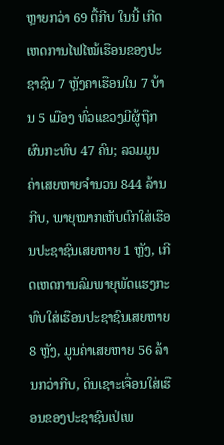ຫຼາຍກວ່າ 69 ຕື້ກີບ ໃນນີ້ ເກີດເຫດການໄຟໄໝ້ເຮືອນຂອງປະຊາຊົນ 7 ຫຼັງຄາເຮືອນໃນ 7 ບ້ານ 5 ເມືອງ ທົ່ວແຂວງມີຜູ້ຖືກຜົນກະທົບ 47 ຄົນ; ລວມມູນຄ່າເສຍຫາຍຈໍານວນ 844 ລ້ານກີບ, ພາຍຸໝາກເຫັບຕົກໃສ່ເຮືອນປະຊາຊົນເສຍຫາຍ 1 ຫຼັງ, ເກີດເຫດການລົມພາຍຸພັດແຮງກະທົບໃສ່ເຮືອນປະຊາຊົນເສຍຫາຍ 8 ຫຼັງ, ມູນຄ່າເສຍຫາຍ 56 ລ້ານກວ່າກີບ, ດິນເຊາະເຈື່ອນໃສ່ເຮືອນຂອງປະຊາຊົນເປ່ເພ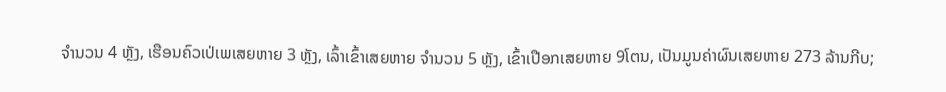ຈໍານວນ 4 ຫຼັງ, ເຮືອນຄົວເປ່ເພເສຍຫາຍ 3 ຫຼັງ, ເລົ້າເຂົ້າເສຍຫາຍ ຈໍານວນ 5 ຫຼັງ, ເຂົ້າເປືອກເສຍຫາຍ 9ໂຕນ, ເປັນມູນຄ່າຜົນເສຍຫາຍ 273 ລ້ານກີບ;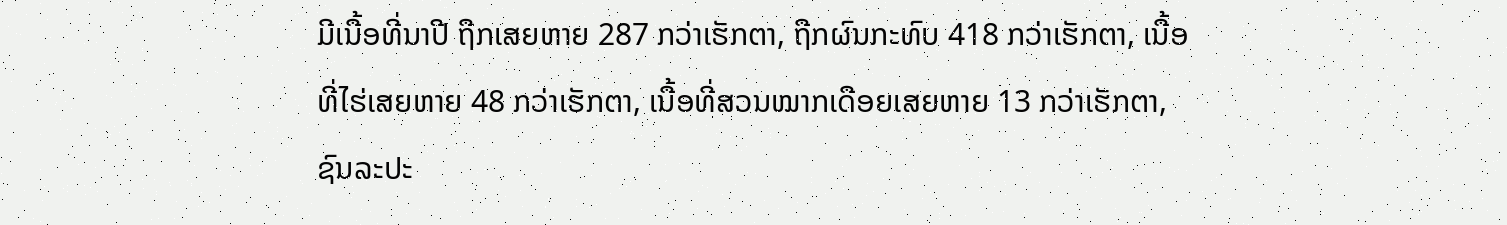ມີເນື້ອທີ່ນາປີ ຖືກເສຍຫາຍ 287 ກວ່າເຮັກຕາ, ຖືກຜົນກະທົບ 418 ກວ່າເຮັກຕາ, ເນື້ອທີ່ໄຮ່ເສຍຫາຍ 48 ກວ່າເຮັກຕາ, ເນື້ອທີ່ສວນໝາກເດືອຍເສຍຫາຍ 13 ກວ່າເຮັກຕາ, ຊົນລະປະ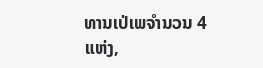ທານເປ່ເພຈໍານວນ 4 ແຫ່ງ,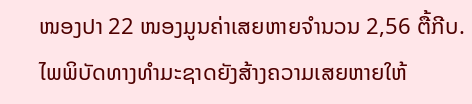ໜອງປາ 22 ໜອງມູນຄ່າເສຍຫາຍຈໍານວນ 2,56 ຕື້ກີບ.
ໄພພິບັດທາງທຳມະຊາດຍັງສ້າງຄວາມເສຍຫາຍໃຫ້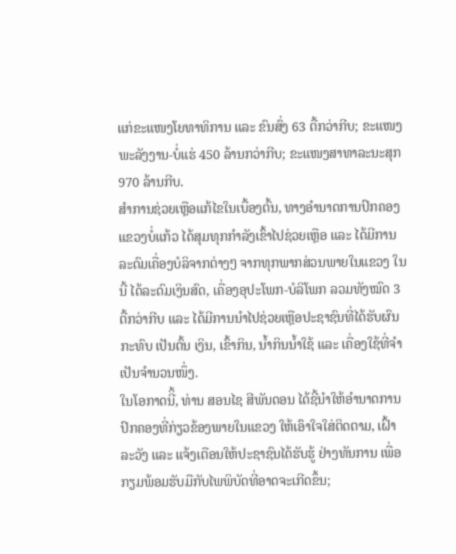ແກ່ຂະແໜງໂຍທາທິການ ແລະ ຂົນສົ່ງ 63 ຕື້ກວ່າກີບ; ຂະແໜງພະລັງງານ-ບໍ່ແຮ່ 450 ລ້ານກວ່າກີບ; ຂະແໜງສາທາລະນະສຸກ 970 ລ້ານກີບ.
ສຳການຊ່ວຍເຫຼືອແກ້ໄຂໃນເບື້ອງຕົ້ນ, ທາງອໍານາດການປົກຄອງແຂວງບໍ່ແກ້ວ ໄດ້ສຸມທຸກກຳລັງເຂົ້າໄປຊ່ວຍເຫຼືອ ແລະ ໄດ້ມີການລະດົມເຄື່ອງບໍລິຈາກຕ່າງໆ ຈາກທຸກພາກສ່ວນພາຍໃນແຂວງ ໃນນີ້ ໄດ້ລະດົມເງິນສົດ, ເຄື່ອງອຸປະໂພກ-ບໍລິໂພກ ລວມທັງໝົດ 3 ຕື້ກວ່າກີບ ແລະ ໄດ້ມີການນໍາໄປຊ່ວຍເຫຼືອປະຊາຊົນທີ່ໄດ້ຮັບຜົນກະທົບ ເປັນຕົ້ນ ເງິນ, ເຂົ້າກິນ, ນໍ້າກິນນໍ້າໃຊ້ ແລະ ເຄື່ອງໃຊ້ທີ່ຈໍາເປັນຈໍານວນໜຶ່ງ.
ໃນໂອກາດນີິ້, ທ່ານ ສອນໄຊ ສີພັນດອນ ໄດ້ຊີ້ນຳໃຫ້ອຳນາດການປົກຄອງທີ່ກ່ຽວຂ້ອງພາຍໃນແຂວງ ໃຫ້ເອົາໃຈໃສ່ຕິດຕາມ, ເຝົ້າລະວັງ ແລະ ແຈ້ງເຕືອນໃຫ້ປະຊາຊົນໄດ້ຮັບຮູ້ ຢ່າງທັນການ ເພື່ອກຽມພ້ອມຮັບມືກັບໄພພິບັດທີ່ອາດຈະເກີດຂຶ້ນ;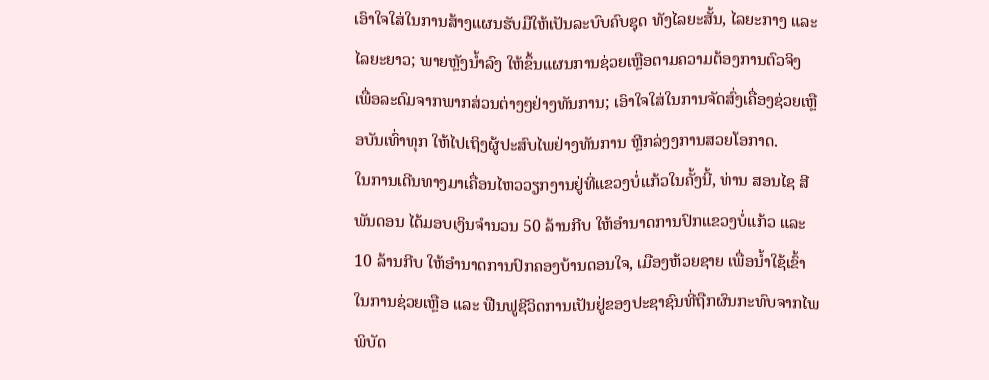ເອົາໃຈໃສ່ໃນການສ້າງແຜນຮັບມືໃຫ້ເປັນລະບົບຄົບຊຸດ ທັງໄລຍະສັ້ນ, ໄລຍະກາງ ແລະ ໄລຍະຍາວ; ພາຍຫຼັງນໍ້າລົງ ໃຫ້ຂຶ້ນແຜນການຊ່ວຍເຫຼືອຕາມຄວາມຕ້ອງການຕົວຈິງ ເພື່ອລະດົມຈາກພາກສ່ວນຕ່າງໆຢ່າງທັນການ; ເອົາໃຈໃສ່ໃນການຈັດສົ່ງເຄື່ອງຊ່ວຍເຫຼືອບັນເທົ່າທຸກ ໃຫ້ໄປເຖິງຜູ້ປະສົບໄພຢ່າງທັນການ ຫຼີກລ່ງງການສວຍໂອກາດ.
ໃນການເດີນທາງມາເຄື່ອນໄຫວວຽກງານຢູ່ທີ່ແຂວງບໍ່ແກ້ວໃນຄັ້ງນີ້, ທ່ານ ສອນໄຊ ສີພັນດອນ ໄດ້ມອບເງິນຈໍານວນ 50 ລ້ານກີບ ໃຫ້ອໍານາດການປົກແຂວງບໍ່ແກ້ວ ແລະ 10 ລ້ານກີບ ໃຫ້ອໍານາດການປົກຄອງບ້ານດອນໃຈ, ເມືອງຫ້ວຍຊາຍ ເພື່ອນໍ້າໃຊ້ເຂົ້າໃນການຊ່ວຍເຫຼືອ ແລະ ຟືນຟູຊີວິດການເປັນຢູ່ຂອງປະຊາຊົນທີ່ຖືກຜົນກະທົບຈາກໄພພິບັດ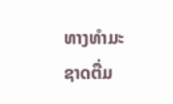ທາງທຳມະຊາດຕື່ມ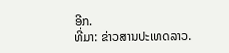ອີກ.
ທີ່ມາ: ຂ່າວສານປະເທດລາວ.